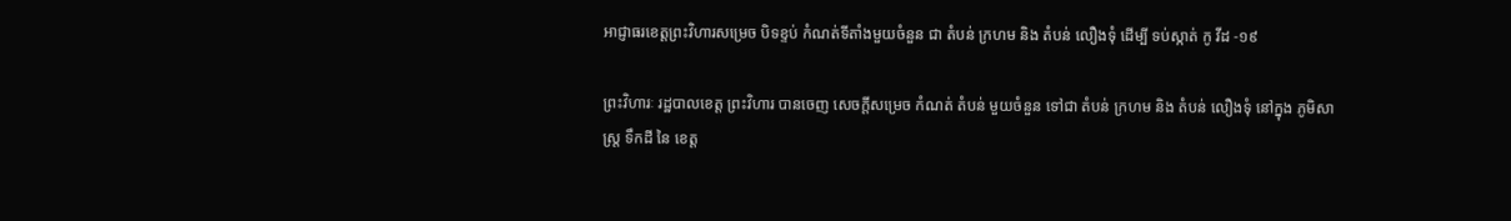អាជ្ញាធរខេត្តព្រះវិហារសម្រេច បិទខ្ទប់ កំណត់ទីតាំងមួយចំនួន ជា តំបន់ ក្រហម និង តំបន់ លឿងទុំ ដើម្បី ទប់ស្កាត់ កូ វីដ -១៩

ព្រះវិហារៈ រដ្ឋបាលខេត្ត ព្រះវិហារ បានចេញ សេចក្តីសម្រេច កំណត់ តំបន់ មួយចំនួន ទៅជា តំបន់ ក្រហម និង តំបន់ លឿងទុំ នៅក្នុង ភូមិសាស្ត្រ ទឹកដី នៃ ខេត្ត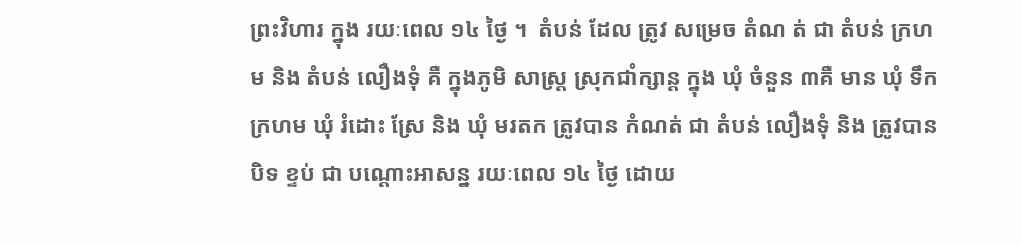ព្រះវិហារ ក្នុង រយៈពេល ១៤ ថ្ងៃ ។  តំបន់ ដែល ត្រូវ សម្រេច តំណ ត់ ជា តំបន់ ក្រហម និង តំបន់ លឿងទុំ គឺ ក្នុងភូមិ សាស្ត្រ ស្រុកជាំក្សាន្ត ក្នុង ឃុំ ចំនួន ៣គឺ មាន ឃុំ ទឹក ក្រហម ឃុំ រំដោះ ស្រែ និង ឃុំ មរតក ត្រូវបាន កំណត់ ជា តំបន់ លឿងទុំ និង ត្រូវបាន បិទ ខ្ទប់ ជា បណ្តោះអាសន្ន រយៈពេល ១៤ ថ្ងៃ ដោយ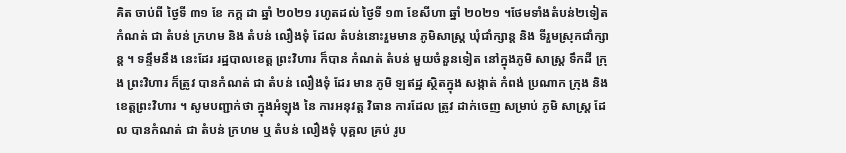គិត ចាប់ពី ថ្ងៃទី ៣១ ខែ កក្ត ដា ឆ្នាំ ២០២១ រហូតដល់ ថ្ងៃទី ១៣ ខែសីហា ឆ្នាំ ២០២១ ។ថែមទាំងតំបន់២ទៀតកំណត់ ជា តំបន់ ក្រហម និង តំបន់ លឿងទុំ ដែល តំបន់នោះរួមមាន ភូមិសាស្ត្រ ឃុំជាំក្សាន្ត និង ទីរួមស្រុកជាំក្សាន្ត ។ ទន្ទឹមនឹង នេះដែរ រដ្ឋបាលខេត្ត ព្រះវិហារ ក៏បាន កំណត់ តំបន់ មួយចំនួនទៀត នៅក្នុងភូមិ សាស្ត្រ ទឹកដី ក្រុង ព្រះវិហារ ក៏ត្រូវ បានកំណត់ ជា តំបន់ លឿងទុំ ដែរ មាន ភូមិ ឡឥដ្ឋ ស្ថិតក្នុង សង្កាត់ កំពង់ ប្រណាក ក្រុង និង ខេត្តព្រះវិហារ ។ សូមបញ្ជាក់ថា ក្នុងអំឡុង នៃ ការអនុវត្ត វិធាន ការដែល ត្រូវ ដាក់ចេញ សម្រាប់ ភូមិ សាស្ត្រ ដែល បានកំណត់ ជា តំបន់ ក្រហម ឬ តំបន់ លឿងទុំ បុគ្គល គ្រប់ រូប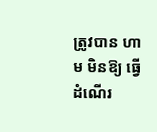ត្រូវបាន ហាម មិនឱ្យ ធ្វើដំណើរ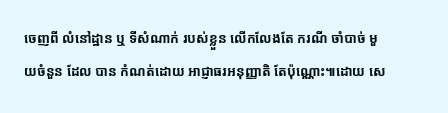ចេញពី លំនៅដ្ឋាន ឬ ទីសំណាក់ របស់ខ្លួន លើកលែងតែ ករណី ចាំបាច់ មួយចំនួន ដែល បាន កំណត់ដោយ អាជ្ញាធរអនុញ្ញាតិ តែប៉ុណ្ណោះ៕ដោយ សេ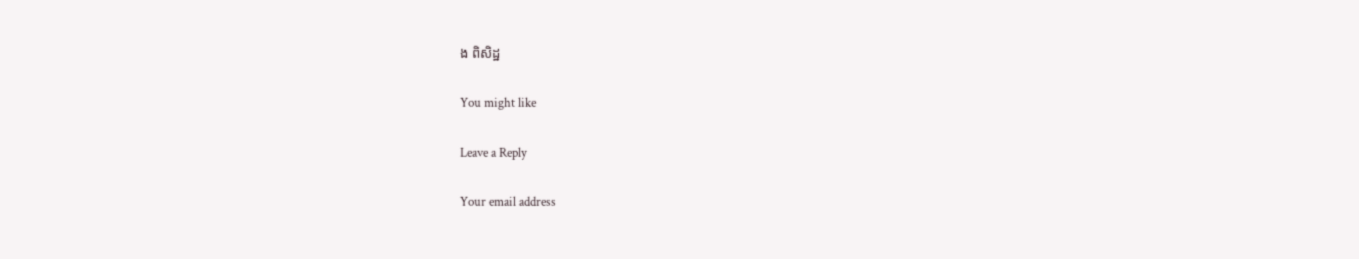ង ពិសិដ្ឋ

You might like

Leave a Reply

Your email address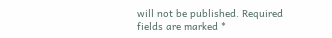will not be published. Required fields are marked *